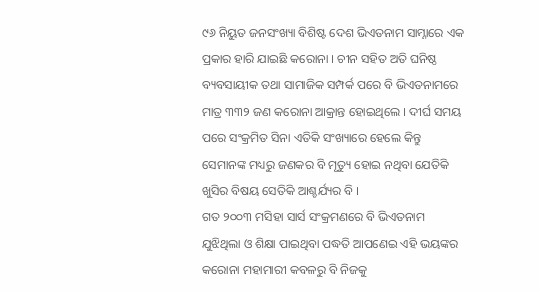୯୬ ନିୟୁତ ଜନସଂଖ୍ୟା ବିଶିଷ୍ଟ ଦେଶ ଭିଏତନାମ ସାମ୍ନାରେ ଏକ ପ୍ରକାର ହାରି ଯାଇଛି କରୋନା । ଚୀନ ସହିତ ଅତି ଘନିଷ୍ଠ ବ୍ୟବସାୟୀକ ତଥା ସାମାଜିକ ସମ୍ପର୍କ ପରେ ବି ଭିଏତନାମରେ ମାତ୍ର ୩୩୨ ଜଣ କରୋନା ଆକ୍ରାନ୍ତ ହୋଇଥିଲେ । ଦୀର୍ଘ ସମୟ ପରେ ସଂକ୍ରମିତ ସିନା ଏତିକି ସଂଖ୍ୟାରେ ହେଲେ କିନ୍ତୁ ସେମାନଙ୍କ ମଧ୍ୟରୁ ଜଣକର ବି ମୃତ୍ୟୁ ହୋଇ ନଥିବା ଯେତିକି ଖୁସିର ବିଷୟ ସେତିକି ଆଶ୍ଚର୍ଯ୍ୟର ବି ।
ଗତ ୨୦୦୩ ମସିହା ସାର୍ସ ସଂକ୍ରମଣରେ ବି ଭିଏତନାମ ଯୁଝିଥିଲା ଓ ଶିକ୍ଷା ପାଇଥିବା ପଦ୍ଧତି ଆପଣେଇ ଏହି ଭୟଙ୍କର କରୋନା ମହାମାରୀ କବଳରୁ ବି ନିଜକୁ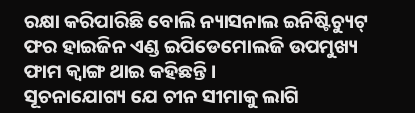ରକ୍ଷା କରିପାରିଛି ବୋଲି ନ୍ୟାସନାଲ ଇନିଷ୍ଟିଚ୍ୟୁଟ୍ ଫର ହାଇଜିନ ଏଣ୍ଡ ଇପିଡେମୋଲଜି ଉପମୁଖ୍ୟ ଫାମ କ୍ୱାଙ୍ଗ ଥାଇ କହିଛନ୍ତି ।
ସୂଚନାଯୋଗ୍ୟ ଯେ ଚୀନ ସୀମାକୁ ଲାଗି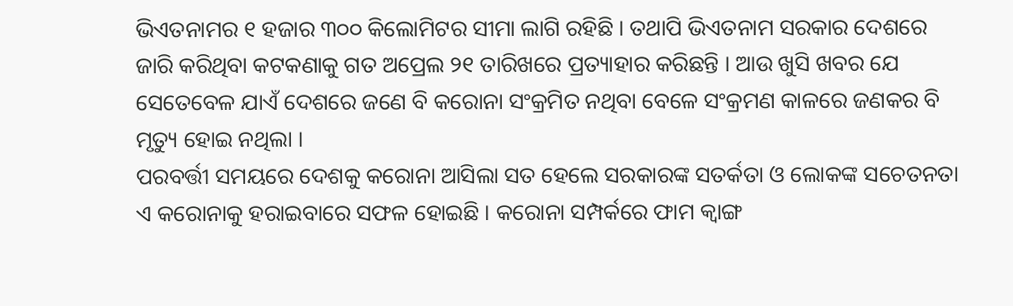ଭିଏତନାମର ୧ ହଜାର ୩୦୦ କିଲୋମିଟର ସୀମା ଲାଗି ରହିଛି । ତଥାପି ଭିଏତନାମ ସରକାର ଦେଶରେ ଜାରି କରିଥିବା କଟକଣାକୁ ଗତ ଅପ୍ରେଲ ୨୧ ତାରିଖରେ ପ୍ରତ୍ୟାହାର କରିଛନ୍ତି । ଆଉ ଖୁସି ଖବର ଯେ ସେତେବେଳ ଯାଏଁ ଦେଶରେ ଜଣେ ବି କରୋନା ସଂକ୍ରମିତ ନଥିବା ବେଳେ ସଂକ୍ରମଣ କାଳରେ ଜଣକର ବି ମୃତ୍ୟୁ ହୋଇ ନଥିଲା ।
ପରବର୍ତ୍ତୀ ସମୟରେ ଦେଶକୁ କରୋନା ଆସିଲା ସତ ହେଲେ ସରକାରଙ୍କ ସତର୍କତା ଓ ଲୋକଙ୍କ ସଚେତନତା ଏ କରୋନାକୁ ହରାଇବାରେ ସଫଳ ହୋଇଛି । କରୋନା ସମ୍ପର୍କରେ ଫାମ କ୍ୱାଙ୍ଗ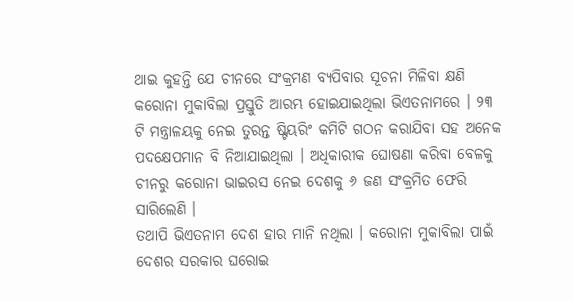ଥାଇ କୁହନ୍ତି ଯେ ଚୀନରେ ସଂକ୍ରମଣ ବ୍ୟପିବାର ସୂଚନା ମିଳିବା କ୍ଷଣି କରୋନା ମୁକାବିଲା ପ୍ରସ୍ତୁତି ଆରମ୍ଭ ହୋଇଯାଇଥିଲା ଭିଏତନାମରେ । ୨୩ ଟି ମନ୍ତ୍ରାଳୟକୁ ନେଇ ତୁରନ୍ତ ଷ୍ଟିୟରିଂ କମିଟି ଗଠନ କରାଯିବା ସହ ଅନେକ ପଦକ୍ଷେପମାନ ବି ନିଆଯାଇଥିଲା । ଅଧିକାରୀକ ଘୋଷଣା କରିବା ବେଳକୁ ଚୀନରୁ କରୋନା ଭାଇରସ ନେଇ ଦେଶକୁ ୬ ଜଣ ସଂକ୍ରମିତ ଫେରି ସାରିଲେଣି ।
ତଥାପି ଭିଏତନାମ ଦେଶ ହାର ମାନି ନଥିଲା । କରୋନା ମୁକାବିଲା ପାଇଁ ଦେଶର ସରକାର ଘରୋଇ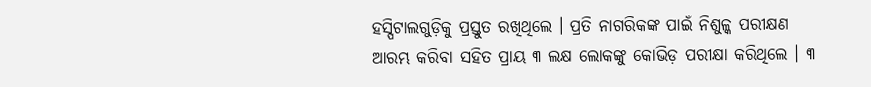ହସ୍ପିଟାଲଗୁଡ଼ିକୁ ପ୍ରସ୍ତୁତ ରଖିଥିଲେ । ପ୍ରତି ନାଗରିକଙ୍କ ପାଇଁ ନିଶୁଳ୍କ ପରୀକ୍ଷଣ ଆରମ୍ଭ କରିବା ସହିତ ପ୍ରାୟ ୩ ଲକ୍ଷ ଲୋକଙ୍କୁ କୋଭିଡ଼ ପରୀକ୍ଷା କରିଥିଲେ । ୩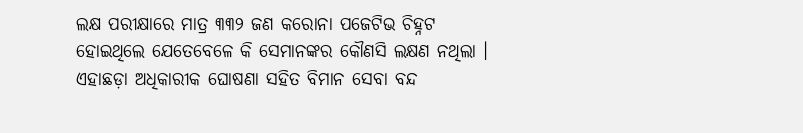ଲକ୍ଷ ପରୀକ୍ଷାରେ ମାତ୍ର ୩୩୨ ଜଣ କରୋନା ପଜେଟିଭ ଚିହ୍ନଟ ହୋଇଥିଲେ ଯେତେବେଳେ କି ସେମାନଙ୍କର କୌଣସି ଲକ୍ଷଣ ନଥିଲା । ଏହାଛଡ଼ା ଅଧିକାରୀକ ଘୋଷଣା ସହିତ ବିମାନ ସେବା ବନ୍ଦ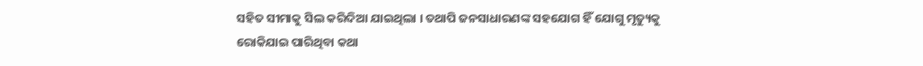ସହିତ ସୀମାକୁ ସିଲ କରିଦିଆ ଯାଇଥିଲା । ତଥାପି ଜନସାଧାରଣଙ୍କ ସହଯୋଗ ହିଁ ଯୋଗୁ ମୃତ୍ୟୁକୁ ରୋକିଯାଇ ପାରିଥିବା କଥା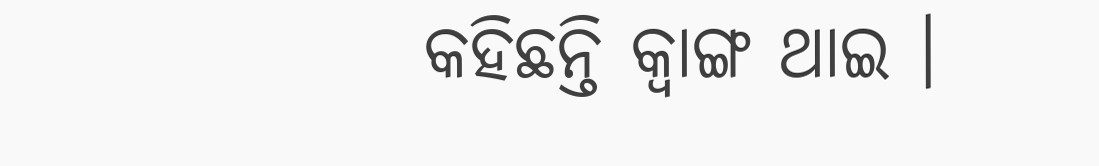କହିଛନ୍ତି କ୍ୱାଙ୍ଗ ଥାଇ ।